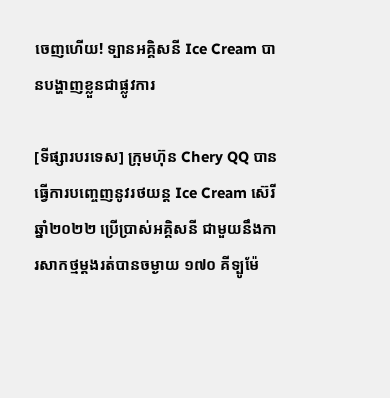ចេញហើយ! ទ្បានអគ្គិសនី Ice Cream បានបង្ហាញខ្លួនជាផ្លូវការ

[ទីផ្សារបរទេស] ក្រុមហ៊ុន Chery QQ បានធ្វើការបញ្ចេញនូវរថយន្ត Ice Cream ស៊េរីឆ្នាំ២០២២ ប្រើប្រាស់អគ្គិសនី ជាមួយនឹងការសាកថ្មម្តងរត់បានចម្ងាយ ១៧០ គីទ្បូម៉ែ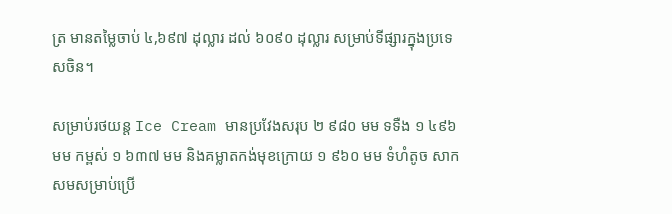ត្រ មានតម្លៃចាប់ ៤,៦៩៧ ដុល្លារ ដល់ ៦០៩០ ដុល្លារ សម្រាប់ទីផ្សារក្នុងប្រទេសចិន។

សម្រាប់រថយន្ត Ice Cream មានប្រវែងសរុប ២ ៩៨០ មម ទទឺង ១ ៤៩៦ មម កម្ពស់ ១ ៦៣៧ មម និងគម្លាតកង់មុខក្រោយ ១ ៩៦០ មម ទំហំតូច សាកសមសម្រាប់ប្រើ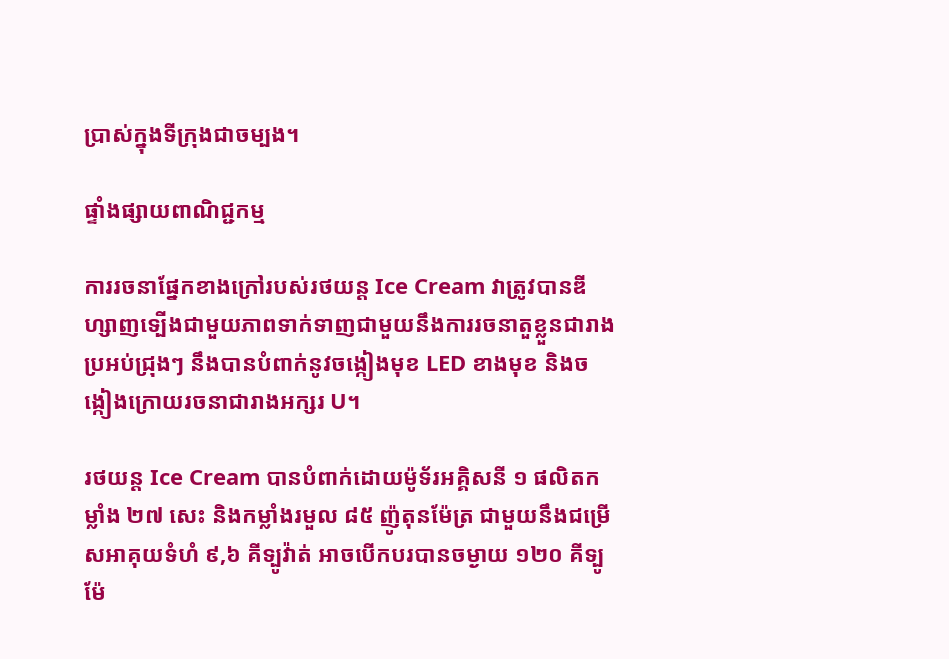ប្រាស់ក្នុងទីក្រុងជាចម្បង។

ផ្ទាំងផ្សាយពាណិជ្ជកម្ម

ការរចនាផ្នែកខាងក្រៅរបស់រថយន្ត Ice Cream វាត្រូវបានឌីហ្សាញទ្បើងជាមួយភាពទាក់ទាញជាមួយនឹងការរចនាតួខ្លួនជារាងប្រអប់ជ្រុងៗ នឹងបានបំពាក់នូវចង្កៀងមុខ LED ខាងមុខ និងចង្កៀងក្រោយរចនាជារាងអក្សរ U។

រថយន្ត Ice Cream បានបំពាក់ដោយម៉ូទ័រអគ្គិសនី ១ ផលិតកម្លាំង ២៧ សេះ និងកម្លាំងរមួល ៨៥ ញ៉ូតុនម៉ែត្រ ជាមួយនឹងជម្រើសអាគុយទំហំ ៩,៦ គីទ្បូវ៉ាត់ អាចបើកបរបានចម្ងាយ ១២០ គីទ្បូម៉ែ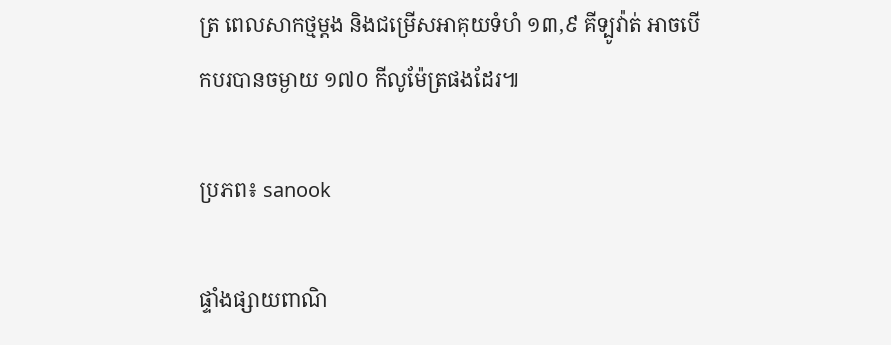ត្រ ពេលសាកថ្មម្តង និងជម្រើសអាគុយទំហំ ១៣,៩ គីទ្បូវ៉ាត់ អាចបើកបរបានចម្ងាយ ១៧០ កីលូម៉ែត្រផងដែរ៕

ប្រភព៖ sanook

ផ្ទាំងផ្សាយពាណិ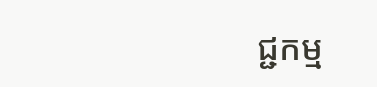ជ្ជកម្ម